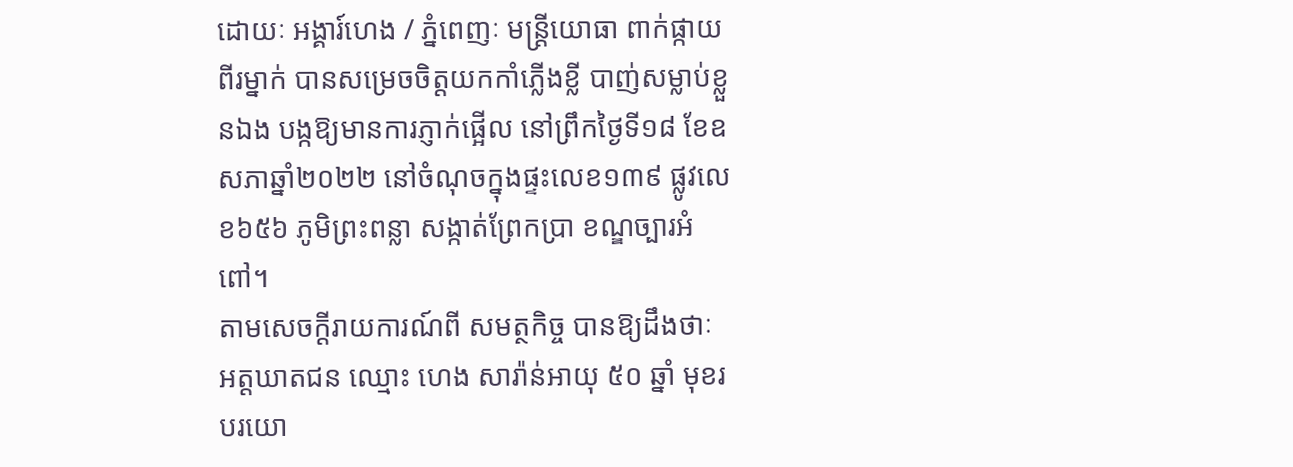ដោយៈ អង្គារ៍ហេង / ភ្នំពេញៈ មន្ដ្រីយោធា ពាក់ផ្កាយពីរម្នាក់ បានសម្រេចចិត្តយកកាំភ្លើងខ្លី បាញ់សម្លាប់ខ្លួនឯង បង្កឱ្យមានការភ្ញាក់ផ្អើល នៅព្រឹកថ្ងៃទី១៨ ខែឧសភាឆ្នាំ២០២២ នៅចំណុចក្នុងផ្ទះលេខ១៣៩ ផ្លូវលេខ៦៥៦ ភូមិព្រះពន្លា សង្កាត់ព្រែកប្រា ខណ្ឌច្បារអំពៅ។
តាមសេចក្ដីរាយការណ៍ពី សមត្ថកិច្ច បានឱ្យដឹងថាៈ អត្តឃាតជន ឈ្មោះ ហេង សារ៉ាន់អាយុ ៥០ ឆ្នាំ មុខរបរយោ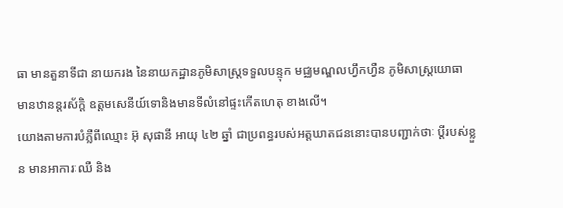ធា មានតួនាទីជា នាយករង នៃនាយកដ្ឋានភូមិសាស្ត្រទទួលបន្ទុក មជ្ឈមណ្ឌលហ្វឹកហ្វឺន ភូមិសាស្ត្រយោធា មានឋានន្តរស័ក្តិ ឧត្តមសេនីយ៍ទោនិងមានទីលំនៅផ្ទះកើតហេតុ ខាងលើ។
យោងតាមការបំភ្លឺពីឈ្មោះ អ៊ុ សុផានី អាយុ ៤២ ឆ្នាំ ជាប្រពន្ធរបស់អត្តឃាតជននោះបានបញ្ជាក់ថាៈ ប្តីរបស់ខ្លួន មានអាការៈឈឺ និង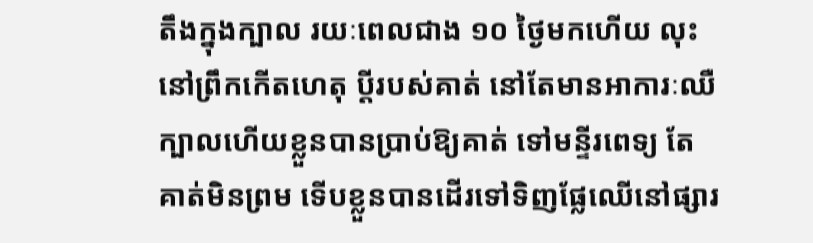តឹងក្នុងក្បាល រយៈពេលជាង ១០ ថ្ងៃមកហើយ លុះនៅព្រឹកកើតហេតុ ប្តីរបស់គាត់ នៅតែមានអាការៈឈឺក្បាលហើយខ្លួនបានប្រាប់ឱ្យគាត់ ទៅមន្ទីរពេទ្យ តែគាត់មិនព្រម ទើបខ្លួនបានដើរទៅទិញផ្លែឈើនៅផ្សារ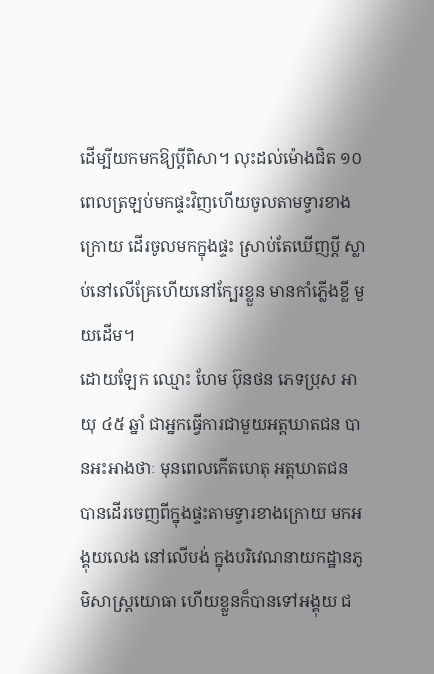ដើម្បីយកមកឱ្យប្ដីពិសា។ លុះដល់ម៉ោងជិត ១០ ពេលត្រឡប់មកផ្ទះវិញហើយចូលតាមទ្វារខាងក្រោយ ដើរចូលមកក្នុងផ្ទះ ស្រាប់តែឃើញប្តី ស្លាប់នៅលើគ្រែហើយនៅក្បែរខ្លួន មានកាំភ្លើងខ្លី មួយដើម។
ដោយឡែក ឈ្មោះ ហែម ប៊ុនថន ភេទប្រុស អាយុ ៤៥ ឆ្នាំ ជាអ្នកធ្វើការជាមួយអត្តឃាតជន បានអះអាងថាៈ មុនពេលកើតហេតុ អត្តឃាតជន បានដើរចេញពីក្នុងផ្ទះតាមទ្វារខាងក្រោយ មកអង្គុយលេង នៅលើបង់ ក្នុងបរិវេណនាយកដ្ឋានភូមិសាស្ត្រយោធា ហើយខ្លួនក៏បានទៅអង្គុយ ជ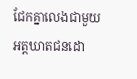ជែកគ្នាលេងជាមួយអត្តឃាតជនដោ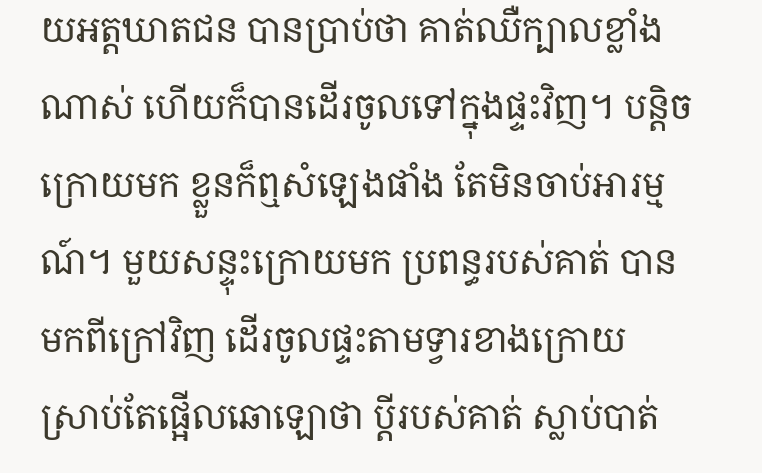យអត្តឃាតជន បានប្រាប់ថា គាត់ឈឺក្បាលខ្លាំងណាស់ ហើយក៏បានដើរចូលទៅក្នុងផ្ទះវិញ។ បន្តិចក្រោយមក ខ្លួនក៏ឮសំឡេងផាំង តែមិនចាប់អារម្មណ៍។ មួយសន្ទុះក្រោយមក ប្រពន្ធរបស់គាត់ បានមកពីក្រៅវិញ ដើរចូលផ្ទះតាមទ្វារខាងក្រោយ
ស្រាប់តែផ្អើលឆោឡោថា ប្តីរបស់គាត់ ស្លាប់បាត់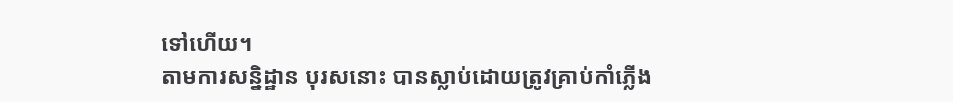ទៅហើយ។
តាមការសន្និដ្ឋាន បុរសនោះ បានស្លាប់ដោយត្រូវគ្រាប់កាំភ្លើង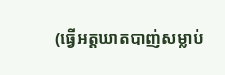(ធ្វើអត្តឃាតបាញ់សម្លាប់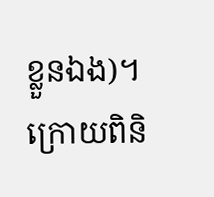ខ្លួនឯង)។ ក្រោយពិនិ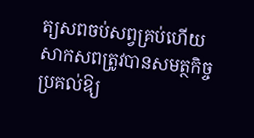ត្យសពចប់សព្វគ្រប់ហើយ សាកសពត្រូវបានសមត្ថកិច្ចប្រគល់ឱ្យ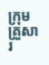ក្រុមគ្រួសារ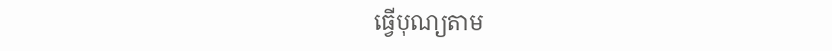ធ្វើបុណ្យតាម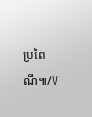ប្រពៃណី៕/V